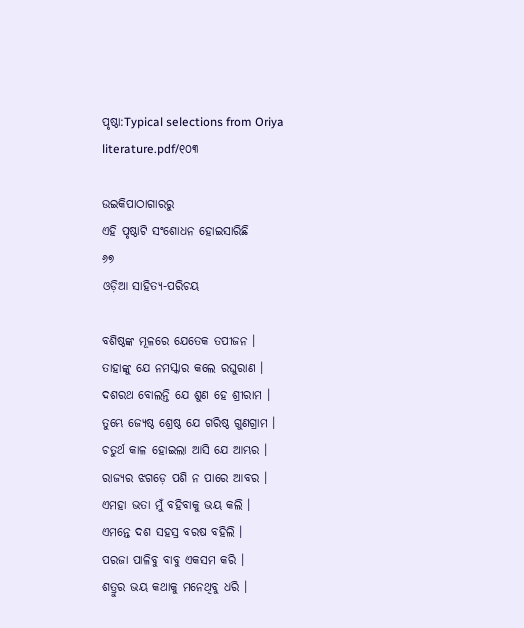ପୃଷ୍ଠା:Typical selections from Oriya literature.pdf/୧୦୩

ଉଇକିପାଠାଗାର‌ରୁ
ଏହି ପୃଷ୍ଠାଟି ସଂଶୋଧନ ହୋଇସାରିଛି
୬୭
ଓଡ଼ିଆ ସାହିତ୍ୟ-ପରିଚୟ

ବଶିଷ୍ଠଙ୍କ ମୂଳରେ ଯେତେକ ତପୀଜନ ।
ତାହାଙ୍କୁ ଯେ ନମସ୍କାର କଲେ ରଘୁରାଣ ।
ଦଶରଥ ବୋଲନ୍ତି ଯେ ଶୁଣ ହେ ଶ୍ରୀରାମ ।
ତୁମ୍ଭେ ଜ୍ୟେଷ୍ଠ ଶ୍ରେଷ୍ଠ ଯେ ଗରିଷ୍ଠ ଗୁଣ‌ଗ୍ରାମ ।
ଚତୁର୍ଥ କାଳ ହୋଇଲା ଆସି ଯେ ଆମ୍ଭର ।
ରାଜ୍ୟର ଝଗଡ଼େ ପଶି ନ ପାରେ ଆବର ।
ଏମହା ଭତା ମୁଁ ବ‌ହିବାକୁ ଭୟ କଲି ।
ଏମନ୍ତେ ଦଶ ସ‌ହସ୍ର ବରଷ ବ‌ହିଲି ।
ପରଜା ପାଳିବୁ ବାବୁ ଏକସମ କରି ।
ଶତ୍ରୁର ଭୟ କଥାକୁ ମନେଥିବୁ ଧରି ।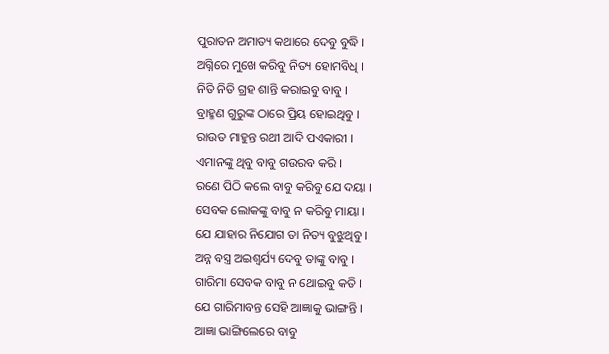ପୁରାତନ ଅମାତ୍ୟ କଥାରେ ଦେବୁ ବୁଦ୍ଧି ।
ଅଗ୍ନିରେ ମୁଖେ କରିବୁ ନିତ୍ୟ ହୋମ‌ବିଧି ।
ନିତି ନିତି ଗ୍ରହ ଶାନ୍ତି କରାଇବୁ ବାବୁ ।
ବ୍ରାହ୍ମଣ ଗୁରୁଙ୍କ ଠାରେ ପ୍ରିୟ ହୋଇଥିବୁ ।
ରାଉତ ମାହୁନ୍ତ ର‌ଥୀ ଆଦି ପଏକାରୀ ।
ଏମାନଙ୍କୁ ଥିବୁ ବାବୁ ଗଉରବ କରି ।
ରଣେ ପିଠି କଲେ ବାବୁ କରିବୁ ଯେ ଦୟା ।
ସେବକ ଲୋକଙ୍କୁ ବାବୁ ନ କରିବୁ ମାୟା ।
ଯେ ଯାହାର ନିଯୋଗ ତା ନିତ୍ୟ ବୁଝୁଥିବୁ ।
ଅନ୍ନ ବସ୍ତ୍ର ଅଇଶ୍ୱର୍ଯ୍ୟ ଦେବୁ ତାଙ୍କୁ ବାବୁ ।
ଗାରିମା ସେବକ ବାବୁ ନ ଥୋଇବୁ କତି ।
ଯେ ଗାରିମାବନ୍ତ ସେହି ଆଜ୍ଞାକୁ ଭାଙ୍ଗନ୍ତି ।
ଆଜ୍ଞା ଭାଙ୍ଗିଲେରେ ବାବୁ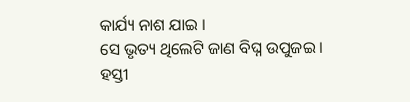କାର୍ଯ୍ୟ ନାଶ ଯାଇ ।
ସେ ଭୃତ୍ୟ ଥିଲେଟି ଜାଣ ବିଘ୍ନ ଉପୁଜଇ ।
ହସ୍ତୀ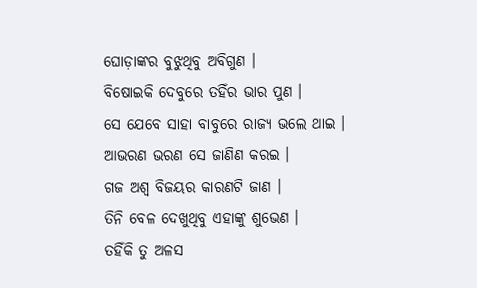ଘୋଡ଼ାଙ୍କର ବୁଝୁଥିବୁ ଅବିଗୁଣ ।
ବିଷୋଇକି ଦେବୁରେ ତ‌ହିଁର ଭାର ପୁଣ ।
ସେ ଯେବେ ସାହା ବାବୁରେ ରାଜ୍ୟ ଭଲେ ଥାଇ ।
ଆଭରଣ ଭରଣ ସେ ଜାଣିଣ କରଇ ।
ଗଜ ଅଶ୍ୱ ବିଜୟର କାରଣ‌ଟି ଜାଣ ।
ତିନି ବେଳ ଦେଖୁଥିବୁ ଏହାଙ୍କୁ ଶୁଭେଣ ।
ତ‌ହିଁକି ତୁ ଅଳସ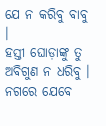ଯେ ନ କରିବୁ ବାବୁ ।
ହସ୍ତୀ ଘୋଡ଼ାଙ୍କୁ ତୁ ଅବିଗୁଣ ନ ଧରିବୁ ।
ନ‌ଗରେ ଯେବେ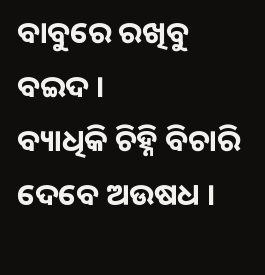ବାବୁରେ ରଖିବୁ ବଇଦ ।
ବ୍ୟାଧିକି ଚିହ୍ନି ବିଚାରି ଦେବେ ଅଉଷଧ ।